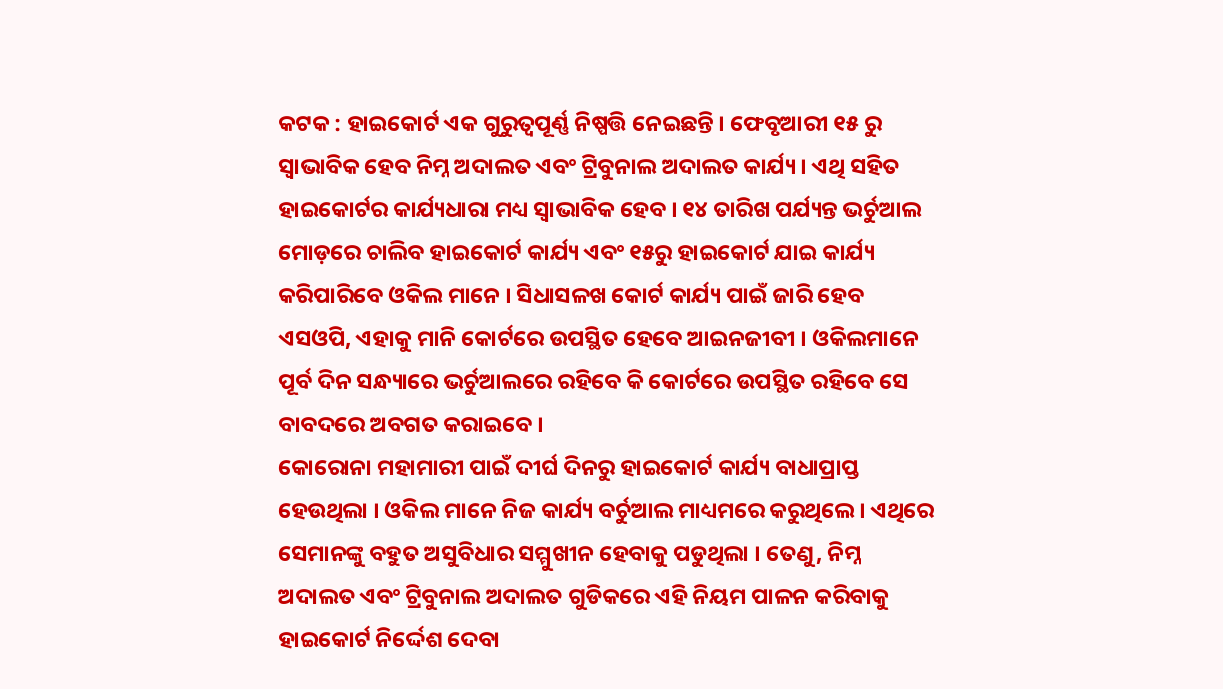କଟକ : ହାଇକୋର୍ଟ ଏକ ଗୁରୁତ୍ୱପୂର୍ଣ୍ଣ ନିଷ୍ପତ୍ତି ନେଇଛନ୍ତି । ଫେବୃଆରୀ ୧୫ ରୁ ସ୍ବାଭାବିକ ହେବ ନିମ୍ନ ଅଦାଲତ ଏବଂ ଟ୍ରିବୁନାଲ ଅଦାଲତ କାର୍ଯ୍ୟ । ଏଥି ସହିତ ହାଇକୋର୍ଟର କାର୍ଯ୍ୟଧାରା ମଧ୍ୟ ସ୍ବାଭାବିକ ହେବ । ୧୪ ତାରିଖ ପର୍ଯ୍ୟନ୍ତ ଭର୍ଚୁଆଲ ମୋଡ଼ରେ ଚାଲିବ ହାଇକୋର୍ଟ କାର୍ଯ୍ୟ ଏବଂ ୧୫ରୁ ହାଇକୋର୍ଟ ଯାଇ କାର୍ଯ୍ୟ କରିପାରିବେ ଓକିଲ ମାନେ । ସିଧାସଳଖ କୋର୍ଟ କାର୍ଯ୍ୟ ପାଇଁ ଜାରି ହେବ ଏସଓପି, ଏହାକୁ ମାନି କୋର୍ଟରେ ଉପସ୍ଥିତ ହେବେ ଆଇନଜୀବୀ । ଓକିଲମାନେ ପୂର୍ବ ଦିନ ସନ୍ଧ୍ୟାରେ ଭର୍ଚୁଆଲରେ ରହିବେ କି କୋର୍ଟରେ ଉପସ୍ଥିତ ରହିବେ ସେ ବାବଦରେ ଅବଗତ କରାଇବେ ।
କୋରୋନା ମହାମାରୀ ପାଇଁ ଦୀର୍ଘ ଦିନରୁ ହାଇକୋର୍ଟ କାର୍ଯ୍ୟ ବାଧାପ୍ରାପ୍ତ ହେଉଥିଲା । ଓକିଲ ମାନେ ନିଜ କାର୍ଯ୍ୟ ବର୍ଚୁଆଲ ମାଧ୍ୟମରେ କରୁଥିଲେ । ଏଥିରେ ସେମାନଙ୍କୁ ବହୁତ ଅସୁବିଧାର ସମ୍ମୁଖୀନ ହେବାକୁ ପଡୁଥିଲା । ତେଣୁ, ନିମ୍ନ ଅଦାଲତ ଏବଂ ଟ୍ରିବୁନାଲ ଅଦାଲତ ଗୁଡିକରେ ଏହି ନିୟମ ପାଳନ କରିବାକୁ ହାଇକୋର୍ଟ ନିର୍ଦ୍ଦେଶ ଦେବା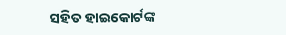ସହିତ ହାଇକୋର୍ଟଙ୍କ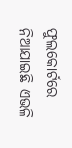ଫୁଲକୋର୍ଟରେ ନିଆଯାଇଛି ଏଭଳି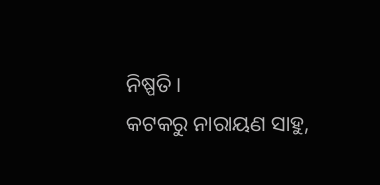ନିଷ୍ପତି ।
କଟକରୁ ନାରାୟଣ ସାହୁ,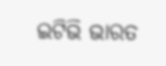ଇଟିଭି ଭାରତ